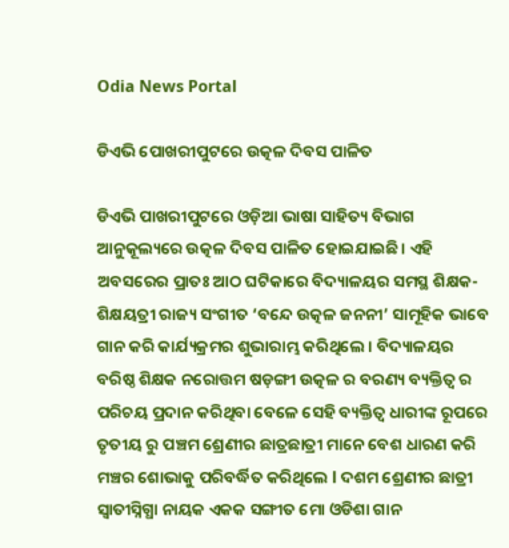Odia News Portal

ଡିଏଭି ପୋଖରୀପୁଟରେ ଉତ୍କଳ ଦିବସ ପାଳିତ

ଡିଏଭି ପାଖରୀପୁଟରେ ଓଡ଼ିଆ ଭାଷା ସାହିତ୍ୟ ବିଭାଗ ଆନୁକୂଲ୍ୟରେ ଉତ୍କଳ ଦିବସ ପାଳିତ ହୋଇଯାଇଛି। ଏହି ଅବସରେର ପ୍ରାତଃ ଆଠ ଘଟିକାରେ ବିଦ୍ୟାଳୟର ସମସ୍ଥ ଶିକ୍ଷକ-ଶିକ୍ଷୟତ୍ରୀ ରାଜ୍ୟ ସଂଗୀତ ‘ବନ୍ଦେ ଉତ୍କଳ ଜନନୀ’ ସାମୂହିକ ଭାବେ ଗାନ କରି କାର୍ଯ୍ୟକ୍ରମର ଶୁଭାରାମ୍ଭ କରିଥିଲେ । ବିଦ୍ୟାଳୟର ବରିଷ୍ଠ ଶିକ୍ଷକ ନରୋତ୍ତମ ଷଡ଼ଙ୍ଗୀ ଉତ୍କଳ ର ବରଣ୍ୟ ବ୍ୟକ୍ତିତ୍ୱ ର ପରିଚୟ ପ୍ରଦାନ କରିଥିବା ବେଳେ ସେହି ବ୍ୟକ୍ତିତ୍ୱ ଧାରୀଙ୍କ ରୂପରେ ତୃତୀୟ ରୁ ପଞ୍ଚମ ଶ୍ରେଣୀର ଛାତ୍ରଛାତ୍ରୀ ମାନେ ବେଶ ଧାରଣ କରି ମଞ୍ଚର ଶୋଭାକୁ ପରିବର୍ଦ୍ଧିତ କରିଥିଲେ l ଦଶମ ଶ୍ରେଣୀର ଛାତ୍ରୀ ସ୍ୱାତୀସ୍ନିଗ୍ଧା ନାୟକ ଏକକ ସଙ୍ଗୀତ ମୋ ଓଡିଶା ଗାନ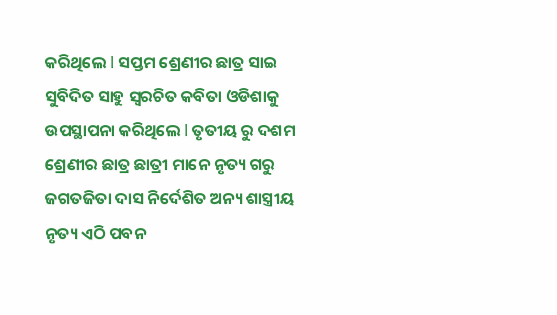କରିଥିଲେ l ସପ୍ତମ ଶ୍ରେଣୀର ଛାତ୍ର ସାଇ ସୁବିଦିତ ସାହୁ ସ୍ୱରଚିତ କବିତା ଓଡିଶାକୁ ଉପସ୍ଥାପନା କରିଥିଲେ l ତୃତୀୟ ରୁ ଦଶମ ଶ୍ରେଣୀର ଛାତ୍ର ଛାତ୍ରୀ ମାନେ ନୃତ୍ୟ ଗରୁ ଜଗତଜିତା ଦାସ ନିର୍ଦେଶିତ ଅନ୍ୟ ଶାସ୍ତ୍ରୀୟ ନୃତ୍ୟ ଏଠି ପବନ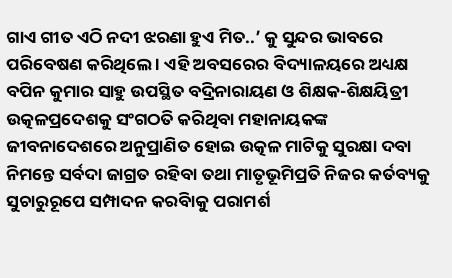ଗାଏ ଗୀତ ଏଠି ନଦୀ ଝରଣା ହୁଏ ମିତ..’ କୁ ସୁନ୍ଦର ଭାବରେ ପରିବେଷଣ କରିଥିଲେ । ଏହି ଅବସରେର ବିଦ୍ୟାଳୟରେ ଅଧ୍ୟକ୍ଷ ବପିନ କୁମାର ସାହୁ ଉପସ୍ଥିତ ବଦ୍ରିନାରାୟଣ ଓ ଶିକ୍ଷକ-ଶିକ୍ଷୟିତ୍ରୀ ଉତ୍କଳପ୍ରଦେଶକୁ ସଂଗଠତି କରିଥିବା ମହାନାୟକଙ୍କ ଜୀବନାଦେଶରେ ଅନୁପ୍ରାଣିତ ହୋଇ ଉତ୍କଳ ମାଟିକୁ ସୁରକ୍ଷା ଦବା ନିମନ୍ତେ ସର୍ବଦା ଜାଗ୍ରତ ରହିବା ତଥା ମାତୃଭୂମିପ୍ରତି ନିଜର କର୍ତବ୍ୟକୁ ସୁଚାରୁରୂପେ ସମ୍ପାଦନ କରବିାକୁ ପରାମର୍ଶ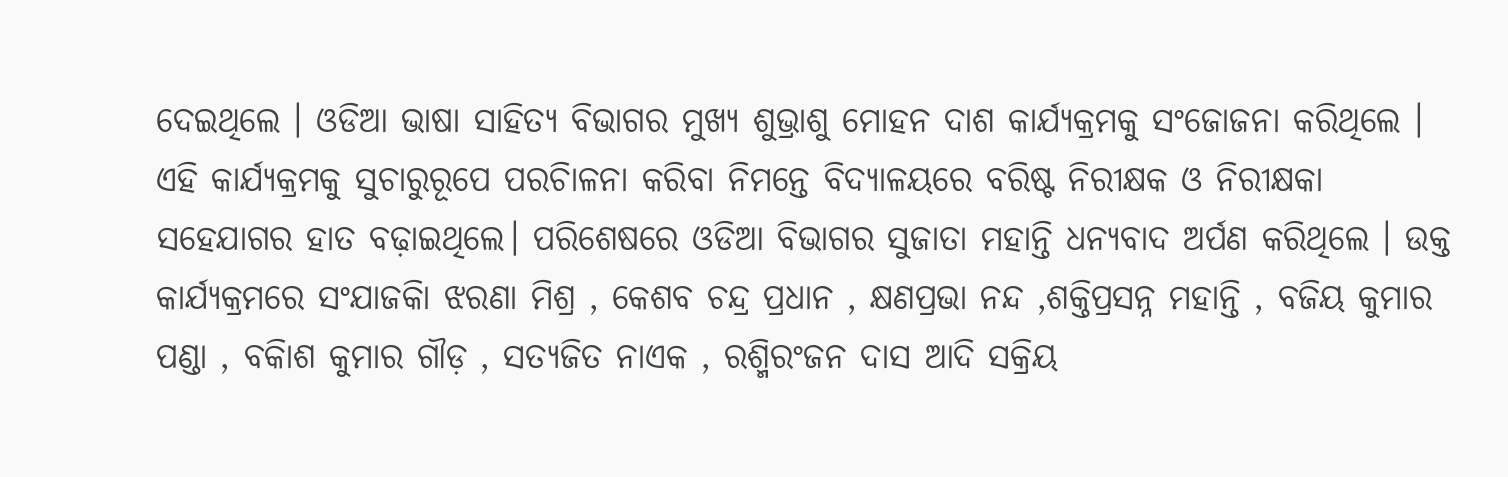ଦେଇଥିଲେ । ଓଡିଆ ଭାଷା ସାହିତ୍ୟ ବିଭାଗର ମୁଖ୍ୟ ଶୁଭ୍ରାଶୁ ମୋହନ ଦାଶ କାର୍ଯ୍ୟକ୍ରମକୁ ସଂଜୋଜନା କରିଥିଲେ । ଏହି କାର୍ଯ୍ୟକ୍ରମକୁ ସୁଚାରୁରୂପେ ପରଚିାଳନା କରିବା ନିମନ୍ତେ ବିଦ୍ୟାଳୟରେ ବରିଷ୍ଟ ନିରୀକ୍ଷକ ଓ ନିରୀକ୍ଷକା ସହେଯାଗର ହାତ ବଢ଼ାଇଥିଲେ। ପରିଶେଷରେ ଓଡିଆ ବିଭାଗର ସୁଜାତା ମହାନ୍ତି ଧନ୍ୟବାଦ ଅର୍ପଣ କରିଥିଲେ । ଉକ୍ତ କାର୍ଯ୍ୟକ୍ରମରେ ସଂଯାଜକିା ଝରଣା ମିଶ୍ର , କେଶବ ଚନ୍ଦ୍ର ପ୍ରଧାନ , କ୍ଷଣପ୍ରଭା ନନ୍ଦ ,ଶକ୍ତିପ୍ରସନ୍ନ ମହାନ୍ତି , ବଜିୟ କୁମାର ପଣ୍ଡା , ବକିାଶ କୁମାର ଗୗଡ଼ , ସତ୍ୟଜିତ ନାଏକ , ରଶ୍ମିରଂଜନ ଦାସ ଆଦି ସକ୍ରିୟ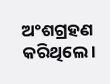ଅଂଶଗ୍ରହଣ କରିଥିଲେ ।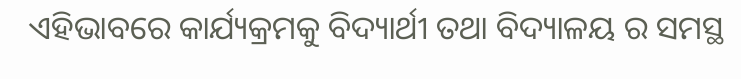ଏହିଭାବରେ କାର୍ଯ୍ୟକ୍ରମକୁ ବିଦ୍ୟାର୍ଥୀ ତଥା ବିଦ୍ୟାଳୟ ର ସମସ୍ଥ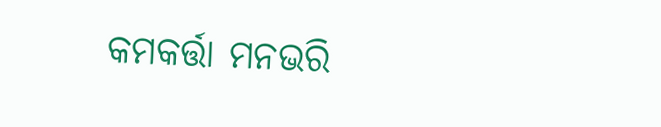କମକର୍ତ୍ତା ମନଭରି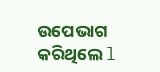ଉପେଭାଗ କରିଥିଲେ l